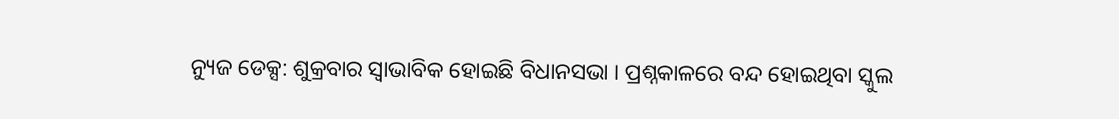ନ୍ୟୁଜ ଡେକ୍ସ: ଶୁକ୍ରବାର ସ୍ବାଭାବିକ ହୋଇଛି ବିଧାନସଭା । ପ୍ରଶ୍ନକାଳରେ ବନ୍ଦ ହୋଇଥିବା ସ୍କୁଲ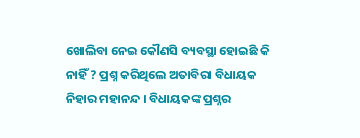ଖୋଲିବା ନେଇ କୌଣସି ବ୍ୟବସ୍ଥା ହୋଇଛି କି ନାହିଁ ? ପ୍ରଶ୍ନ କରିଥିଲେ ଅତାବିରା ବିଧାୟକ ନିହାର ମହାନନ୍ଦ । ବିଧାୟକଙ୍କ ପ୍ରଶ୍ନର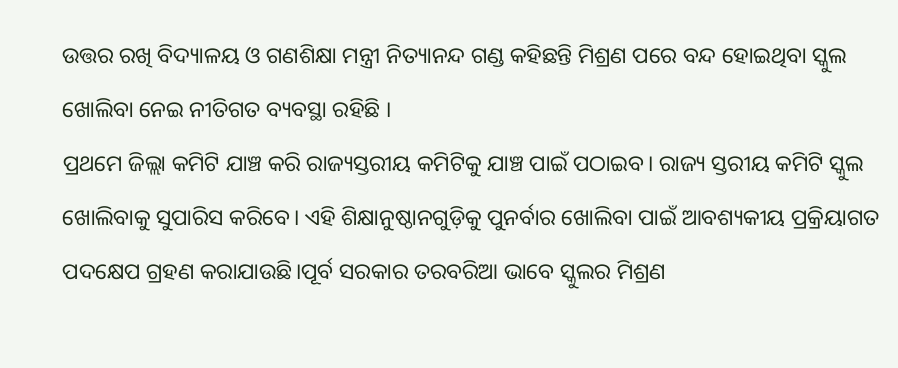ଉତ୍ତର ରଖି ବିଦ୍ୟାଳୟ ଓ ଗଣଶିକ୍ଷା ମନ୍ତ୍ରୀ ନିତ୍ୟାନନ୍ଦ ଗଣ୍ଡ କହିଛନ୍ତି ମିଶ୍ରଣ ପରେ ବନ୍ଦ ହୋଇଥିବା ସ୍କୁଲ ଖୋଲିବା ନେଇ ନୀତିଗତ ବ୍ୟବସ୍ଥା ରହିଛି ।
ପ୍ରଥମେ ଜିଲ୍ଲା କମିଟି ଯାଞ୍ଚ କରି ରାଜ୍ୟସ୍ତରୀୟ କମିଟିକୁ ଯାଞ୍ଚ ପାଇଁ ପଠାଇବ। ରାଜ୍ୟ ସ୍ତରୀୟ କମିଟି ସ୍କୁଲ ଖୋଲିବାକୁ ସୁପାରିସ କରିବେ। ଏହି ଶିକ୍ଷାନୁଷ୍ଠାନଗୁଡ଼ିକୁ ପୁନର୍ବାର ଖୋଲିବା ପାଇଁ ଆବଶ୍ୟକୀୟ ପ୍ରକ୍ରିୟାଗତ ପଦକ୍ଷେପ ଗ୍ରହଣ କରାଯାଉଛି।ପୂର୍ବ ସରକାର ତରବରିଆ ଭାବେ ସ୍କୁଲର ମିଶ୍ରଣ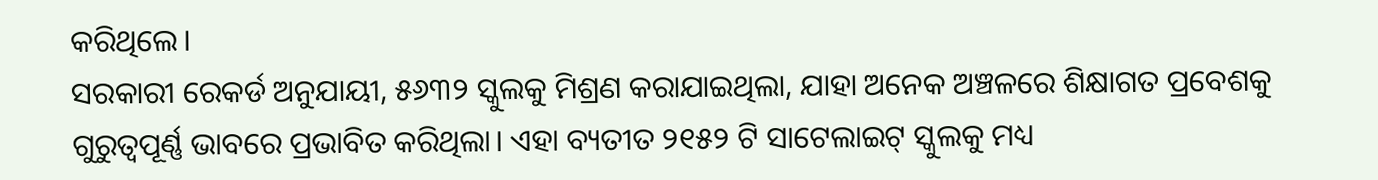କରିଥିଲେ।
ସରକାରୀ ରେକର୍ଡ ଅନୁଯାୟୀ, ୫୬୩୨ ସ୍କୁଲକୁ ମିଶ୍ରଣ କରାଯାଇଥିଲା, ଯାହା ଅନେକ ଅଞ୍ଚଳରେ ଶିକ୍ଷାଗତ ପ୍ରବେଶକୁ ଗୁରୁତ୍ୱପୂର୍ଣ୍ଣ ଭାବରେ ପ୍ରଭାବିତ କରିଥିଲା। ଏହା ବ୍ୟତୀତ ୨୧୫୨ ଟି ସାଟେଲାଇଟ୍ ସ୍କୁଲକୁ ମଧ୍ୟ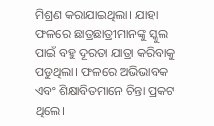ମିଶ୍ରଣ କରାଯାଇଥିଲା। ଯାହା ଫଳରେ ଛାତ୍ରଛାତ୍ରୀମାନଙ୍କୁ ସ୍କୁଲ ପାଇଁ ବହୁ ଦୂରତା ଯାତ୍ରା କରିବାକୁ ପଡୁଥିଲା। ଫଳରେ ଅଭିଭାବକ ଏବଂ ଶିକ୍ଷାବିତମାନେ ଚିନ୍ତା ପ୍ରକଟ ଥିଲେ।